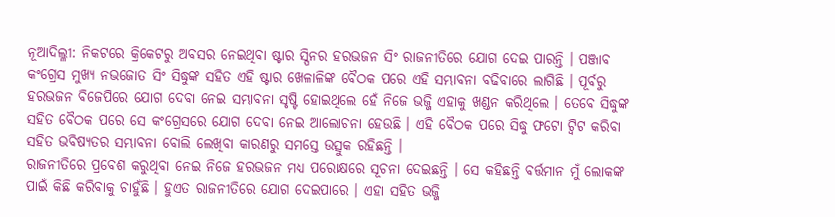ନୂଆଦିଲ୍ଳୀ: ନିକଟରେ କ୍ରିକେଟରୁ ଅବସର ନେଇଥିବା ଷ୍ଟାର ସ୍ପିନର ହରଭଜନ ସିଂ ରାଜନୀତିରେ ଯୋଗ ଦେଇ ପାରନ୍ତି । ପଞ୍ଜାବ କଂଗ୍ରେସ ମୁଖ୍ୟ ନଭଜୋତ ସିଂ ସିଦ୍ଧୁଙ୍କ ସହିତ ଏହି ଷ୍ଟାର ଖେଳାଳିଙ୍କ ବୈଠକ ପରେ ଏହି ସମ୍ଭାବନା ବଢିବାରେ ଲାଗିଛି । ପୂର୍ବରୁ ହରଭଜନ ବିଜେପିରେ ଯୋଗ ଦେବା ନେଇ ସମ୍ଭାବନା ସୃଷ୍ଟି ହୋଇଥିଲେ ହେଁ ନିଜେ ଭଜ୍ଜି ଏହାକୁ ଖଣ୍ଡନ କରିଥିଲେ । ତେବେ ସିଦ୍ଧୁଙ୍କ ସହିତ ବୈଠକ ପରେ ସେ କଂଗ୍ରେସରେ ଯୋଗ ଦେବା ନେଇ ଆଲୋଚନା ହେଉଛି । ଏହି ବୈଠକ ପରେ ସିଦ୍ଧୁ ଫଟୋ ଟ୍ୱିଟ କରିବା ସହିତ ଭବିଷ୍ୟତର ସମ୍ଭାବନା ବୋଲି ଲେଖିବା କାରଣରୁ ସମସ୍ତେ ଉତ୍ସୁକ ରହିଛନ୍ତି ।
ରାଜନୀତିରେ ପ୍ରବେଶ କରୁଥିବା ନେଇ ନିଜେ ହରଭଜନ ମଧ୍ୟ ପରୋକ୍ଷରେ ସୂଚନା ଦେଇଛନ୍ତି । ସେ କହିଛନ୍ତି ବର୍ତ୍ତମାନ ମୁଁ ଲୋକଙ୍କ ପାଇଁ କିଛି କରିବାକୁ ଚାହୁଁଛି । ହୁଏତ ରାଜନୀତିରେ ଯୋଗ ଦେଇପାରେ । ଏହା ସହିତ ଭଜ୍ଜି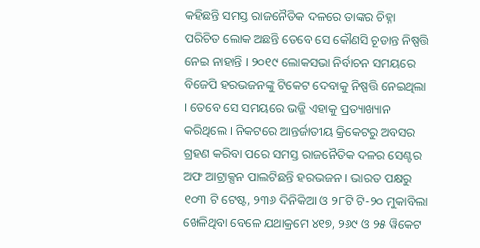କହିଛନ୍ତି ସମସ୍ତ ରାଜନୈତିକ ଦଳରେ ତାଙ୍କର ଚିହ୍ନା ପରିଚିତ ଲୋକ ଅଛନ୍ତି ତେବେ ସେ କୌଣସି ଚୂଡାନ୍ତ ନିଷ୍ପତ୍ତି ନେଇ ନାହାନ୍ତି । ୨୦୧୯ ଲୋକସଭା ନିର୍ବାଚନ ସମୟରେ ବିଜେପି ହରଭଜନଙ୍କୁ ଟିକେଟ ଦେବାକୁ ନିଷ୍ପତ୍ତି ନେଇଥିଲା । ତେବେ ସେ ସମୟରେ ଭଜ୍ଜି ଏହାକୁ ପ୍ରତ୍ୟାଖ୍ୟାନ କରିଥିଲେ । ନିକଟରେ ଆନ୍ତର୍ଜାତୀୟ କ୍ରିକେଟରୁ ଅବସର ଗ୍ରହଣ କରିବା ପରେ ସମସ୍ତ ରାଜନୈତିକ ଦଳର ସେଣ୍ଟର ଅଫ ଆଟ୍ରାକ୍ସନ ପାଲଟିଛନ୍ତି ହରଭଜନ । ଭାରତ ପକ୍ଷରୁ ୧୦୩ ଟି ଟେଷ୍ଟ, ୨୩୬ ଦିନିକିଆ ଓ ୨୮ଟି ଟି-୨୦ ମୁକାବିଲା ଖେଳିଥିବା ବେଳେ ଯଥାକ୍ରମେ ୪୧୭, ୨୬୯ ଓ ୨୫ ୱିକେଟ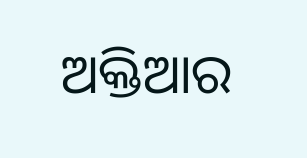ଅକ୍ତିଆର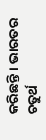କରିଛନ୍ତି । ଭାରତର ଚତୁର୍ଥ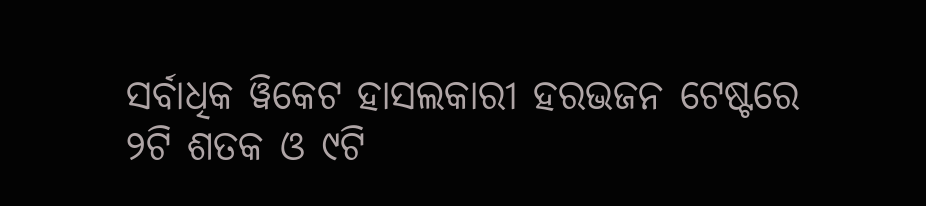ସର୍ବାଧିକ ୱିକେଟ ହାସଲକାରୀ ହରଭଜନ ଟେଷ୍ଟରେ ୨ଟି ଶତକ ଓ ୯ଟି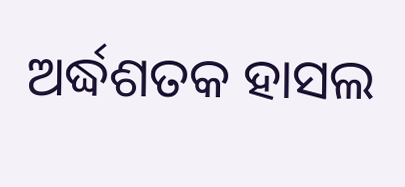ଅର୍ଦ୍ଧଶତକ ହାସଲ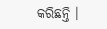କରିଛନ୍ତି ।